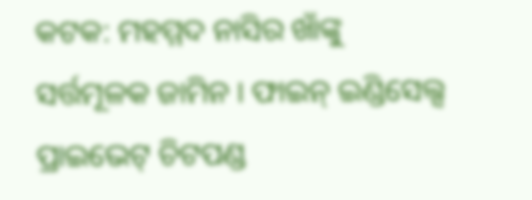କଟକ: ମହମ୍ମଦ ନାସିର ଖାଁଙ୍କୁ ସର୍ତ୍ତମୂଳକ ଜାମିନ । ଫାଇନ୍ ଇଣ୍ଡିସେଲ୍ସ ପ୍ରାଇଭେଟ୍ ଚିଟପଣ୍ଡ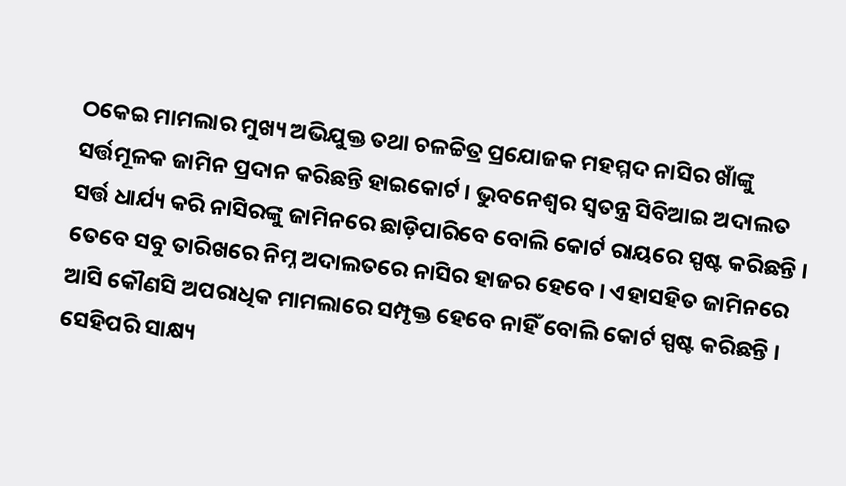ଠକେଇ ମାମଲାର ମୁଖ୍ୟ ଅଭିଯୁକ୍ତ ତଥା ଚଳଚ୍ଚିତ୍ର ପ୍ରଯୋଜକ ମହମ୍ମଦ ନାସିର ଖାଁଙ୍କୁ ସର୍ତ୍ତମୂଳକ ଜାମିନ ପ୍ରଦାନ କରିଛନ୍ତି ହାଇକୋର୍ଟ । ଭୁବନେଶ୍ବର ସ୍ବତନ୍ତ୍ର ସିବିଆଇ ଅଦାଲତ ସର୍ତ୍ତ ଧାର୍ଯ୍ୟ କରି ନାସିରଙ୍କୁ ଜାମିନରେ ଛାଡ଼ିପାରିବେ ବୋଲି କୋର୍ଟ ରାୟରେ ସ୍ପଷ୍ଟ କରିଛନ୍ତି । ତେବେ ସବୁ ତାରିଖରେ ନିମ୍ନ ଅଦାଲତରେ ନାସିର ହାଜର ହେବେ । ଏହାସହିତ ଜାମିନରେ ଆସି କୌଣସି ଅପରାଧିକ ମାମଲାରେ ସମ୍ପୃକ୍ତ ହେବେ ନାହିଁ ବୋଲି କୋର୍ଟ ସ୍ପଷ୍ଟ କରିଛନ୍ତି ।
ସେହିପରି ସାକ୍ଷ୍ୟ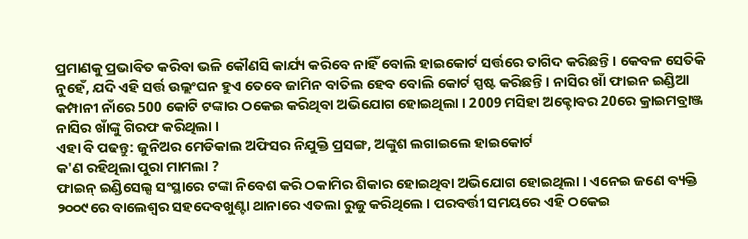ପ୍ରମାଣକୁ ପ୍ରଭାବିତ କରିବା ଭଳି କୌଣସି କାର୍ଯ୍ୟ କରିବେ ନାହିଁ ବୋଲି ହାଇକୋର୍ଟ ସର୍ତ୍ତରେ ତାଗିଦ କରିଛନ୍ତି । କେବଳ ସେତିକି ନୁହେଁ, ଯଦି ଏହି ସର୍ତ୍ତ ଉଲ୍ଲଂଘନ ହୁଏ ତେବେ ଜାମିନ ବାତିଲ ହେବ ବୋଲି କୋର୍ଟ ସ୍ପଷ୍ଟ କରିଛନ୍ତି । ନାସିର ଖାଁ ଫାଇନ ଇଣ୍ଡିଆ କମ୍ପାନୀ ନାଁରେ 500 କୋଟି ଟଙ୍କାର ଠକେଇ କରିଥିବା ଅଭିଯୋଗ ହୋଇଥିଲା । 2009 ମସିହା ଅକ୍ଟୋବର 20ରେ କ୍ରାଇମବ୍ରାଞ୍ଜ ନାସିର ଖାଁଙ୍କୁ ଗିରଫ କରିଥିଲା ।
ଏହା ବି ପଢନ୍ତୁ: ଜୁନିଅର ମେଡିକାଲ ଅଫିସର ନିଯୁକ୍ତି ପ୍ରସଙ୍ଗ, ଅଙ୍କୁଶ ଲଗାଇଲେ ହାଇକୋର୍ଟ
କ'ଣ ରହିଥିଲା ପୁରା ମାମଲା ?
ଫାଇନ୍ ଇଣ୍ଡିସେଲ୍ସ ସଂସ୍ଥାରେ ଟଙ୍କା ନିବେଶ କରି ଠକାମିର ଶିକାର ହୋଇଥିବା ଅଭିଯୋଗ ହୋଇଥିଲା । ଏନେଇ ଜଣେ ବ୍ୟକ୍ତି ୨୦୦୯ରେ ବାଲେଶ୍ବର ସହଦେବଖୁଣ୍ଟା ଥାନାରେ ଏତଲା ରୁଜୁ କରିଥିଲେ । ପରବର୍ତ୍ତୀ ସମୟରେ ଏହି ଠକେଇ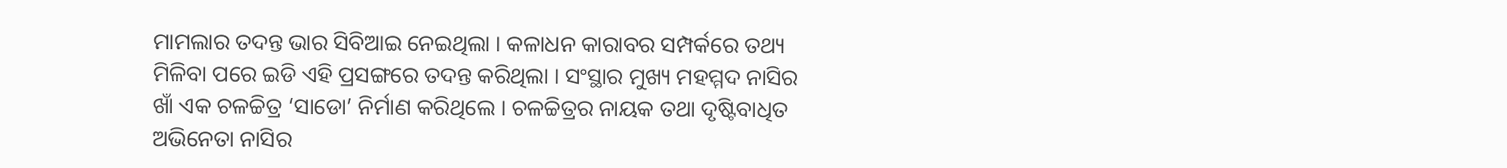ମାମଲାର ତଦନ୍ତ ଭାର ସିବିଆଇ ନେଇଥିଲା । କଳାଧନ କାରାବର ସମ୍ପର୍କରେ ତଥ୍ୟ ମିଳିବା ପରେ ଇଡି ଏହି ପ୍ରସଙ୍ଗରେ ତଦନ୍ତ କରିଥିଲା । ସଂସ୍ଥାର ମୁଖ୍ୟ ମହମ୍ମଦ ନାସିର ଖାଁ ଏକ ଚଳଚ୍ଚିତ୍ର ‘ସାଡୋ’ ନିର୍ମାଣ କରିଥିଲେ । ଚଳଚ୍ଚିତ୍ରର ନାୟକ ତଥା ଦୃଷ୍ଟିବାଧିତ ଅଭିନେତା ନାସିର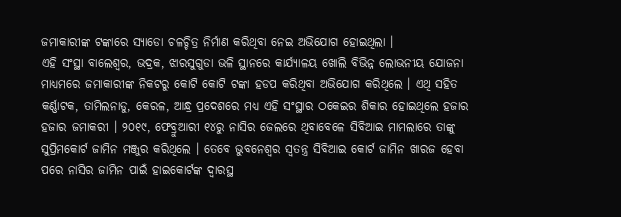ଜମାକାରୀଙ୍କ ଟଙ୍କାରେ ସ୍ୟାଡୋ ଚଳଚ୍ଚିତ୍ର ନିର୍ମାଣ କରିଥିବା ନେଇ ଅଭିଯୋଗ ହୋଇଥିଲା ।
ଏହି ସଂସ୍ଥା ବାଲେଶ୍ବର, ଭଦ୍ରକ, ଝାରସୁଗୁଡା ଭଳି ସ୍ଥାନରେ କାର୍ଯ୍ୟାଳୟ ଖୋଲି ବିଭିନ୍ନ ଲୋଭନୀୟ ଯୋଜନା ମାଧ୍ୟମରେ ଜମାକାରୀଙ୍କ ନିକଟରୁ କୋଟି କୋଟି ଟଙ୍କା ହଡପ କରିଥିବା ଅଭିଯୋଗ କରିଥିଲେ । ଏଥି ସହିତ କର୍ଣ୍ଣାଟକ, ତାମିଲନାଡୁ, କେରଳ, ଆନ୍ଧ୍ର ପ୍ରଦେଶରେ ମଧ୍ୟ ଏହି ସଂସ୍ଥାର ଠକେଇର ଶିକାର ହୋଇଥିଲେ ହଜାର ହଜାର ଜମାକରୀ । ୨୦୧୯, ଫେବ୍ରୁଆରୀ ୧୪ରୁ ନାସିର ଜେଲରେ ଥିବାବେଳେ ସିବିଆଇ ମାମଲାରେ ତାଙ୍କୁ ସୁପ୍ରିମକୋର୍ଟ ଜାମିନ ମଞ୍ଜୁର କରିଥିଲେ । ତେବେ ଭୁବନେଶ୍ବର ସ୍ବତନ୍ତ୍ର ସିବିଆଇ କୋର୍ଟ ଜାମିନ ଖାରଜ ହେବା ପରେ ନାସିର ଜାମିନ ପାଇଁ ହାଇକୋର୍ଟଙ୍କ ଦ୍ବାରସ୍ଥ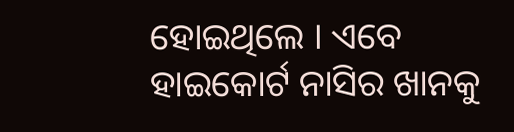ହୋଇଥିଲେ । ଏବେ ହାଇକୋର୍ଟ ନାସିର ଖାନକୁ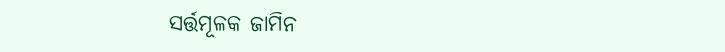ସର୍ତ୍ତମୂଳକ ଜାମିନ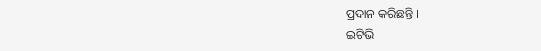ପ୍ରଦାନ କରିଛନ୍ତି ।
ଇଟିଭି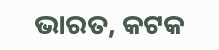ଭାରତ, କଟକ